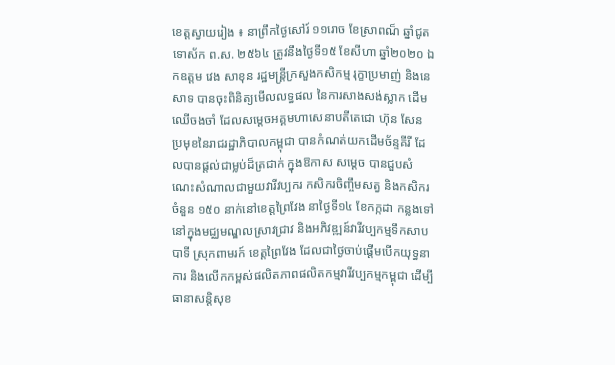ខេត្តស្វាយរៀង ៖ នាព្រឹកថ្ងៃសៅរ៍ ១១រោច ខែស្រាពណ៏ ឆ្នាំជូត ទោស័ក ព.ស. ២៥៦៤ ត្រូវនឹងថ្ងៃទី១៥ ខែសីហា ឆ្នាំ២០២០ ឯកឧត្តម វេង សាខុន រដ្ឋមន្ត្រីក្រសួងកសិកម្ម រុក្ខាប្រមាញ់ និងនេសាទ បានចុះពិនិត្យមើលលទ្ធផល នៃការសាងសង់ស្លាក ដើមឈើចងចាំ ដែលសម្តេចអគ្គមហាសេនាបតីតេជោ ហ៊ុន សែន ប្រមុខនៃរាជរដ្ឋាភិបាលកម្ពុជា បានកំណត់យកដើមច័ន្ទគីរី ដែលបានផ្តល់ជាម្លប់ដ៏ត្រជាក់ ក្នុងឱកាស សម្តេច បានជួបសំណេះសំណាលជាមួយវារីវប្បករ កសិករចិញ្ចឹមសត្វ និងកសិករចំនួន ១៥០ នាក់នៅខេត្តព្រៃវែង នាថ្ងៃទី១៤ ខែកក្កដា កន្លងទៅនៅក្នុងមជ្ឈមណ្ឌលស្រាវជ្រាវ និងអភិវឌ្ឍន៍វារីវប្បកម្មទឹកសាប បាទី ស្រុកពាមរក៍ ខេត្តព្រៃវែង ដែលជាថ្ងៃចាប់ផ្តើមបើកយុទ្ធនាការ និងលើកកម្ពស់ផលិតភាពផលិតកម្មវារីវប្បកម្មកម្ពុជា ដើម្បីធានាសន្តិសុខ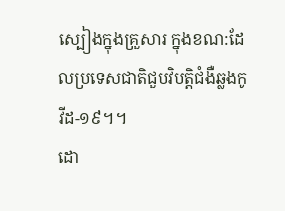ស្បៀងក្នុងគ្រួសារ ក្នុងខណ:ដែលប្រទេសជាតិជួបវិបត្តិជំងឺឆ្លងកូវីដ-១៩។។
ដោ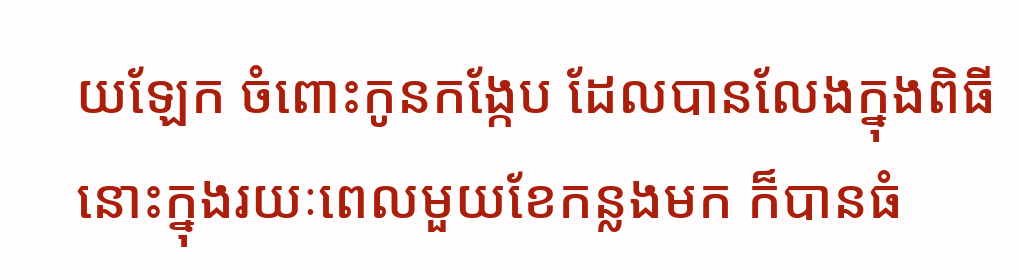យឡែក ចំពោះកូនកង្កែប ដែលបានលែងក្នុងពិធីនោះក្នុងរយៈពេលមួយខែកន្លងមក ក៏បានធំ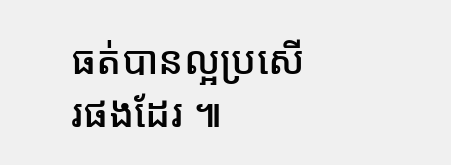ធត់បានល្អប្រសើរផងដែរ ៕